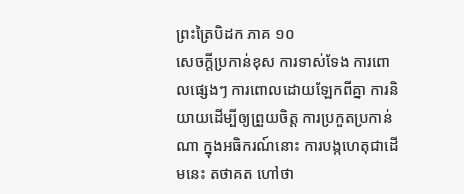ព្រះត្រៃបិដក ភាគ ១០
សេចក្តីប្រកាន់ខុស ការទាស់ទែង ការពោលផ្សេងៗ ការពោលដោយឡែកពីគ្នា ការនិយាយដើម្បីឲ្យព្រួយចិត្ត ការប្រកួតប្រកាន់ណា ក្នុងអធិករណ៍នោះ ការបង្កហេតុជាដើមនេះ តថាគត ហៅថា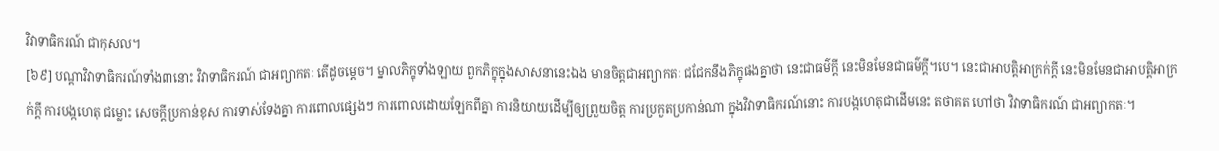វិវាទាធិករណ៍ ជាកុសល។
[៦៩] បណ្តាវិវាទាធិករណ៍ទាំង៣នោះ វិវាទាធិករណ៍ ជាអព្យាកតៈ តើដូចម្តេច។ ម្នាលភិក្ខុទាំងឡាយ ពួកភិក្ខុក្នុងសាសនានេះឯង មានចិត្តជាអព្យាកតៈ ជជែកនឹងភិក្ខុផងគ្នាថា នេះជាធម៌ក្តី នេះមិនមែនជាធម៌ក្តី។បេ។ នេះជាអាបត្តិអាក្រក់ក្តី នេះមិនមែនជាអាបត្តិអាក្រក់ក្តី ការបង្កហេតុ ជម្លោះ សេចក្តីប្រកាន់ខុស ការទាស់ទែងគ្នា ការពោលផ្សេងៗ ការពោលដោយឡែកពីគ្នា ការនិយាយដើម្បីឲ្យព្រួយចិត្ត ការប្រកួតប្រកាន់ណា ក្នុងវិវាទាធិករណ៍នោះ ការបង្កហេតុជាដើមនេះ តថាគត ហៅថា វិវាទាធិករណ៍ ជាអព្យាកតៈ។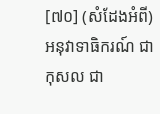[៧០] (សំដែងអំពី) អនុវាទាធិករណ៍ ជាកុសល ជា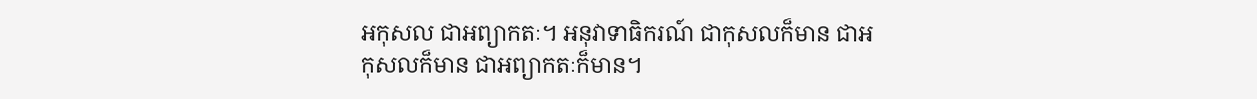អកុសល ជាអព្យាកតៈ។ អនុវាទាធិករណ៍ ជាកុសលក៏មាន ជាអកុសលក៏មាន ជាអព្យាកតៈក៏មាន។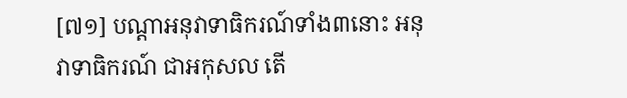[៧១] បណ្តាអនុវាទាធិករណ៍ទាំង៣នោះ អនុវាទាធិករណ៍ ជាអកុសល តើ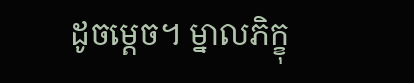ដូចម្តេច។ ម្នាលភិក្ខុ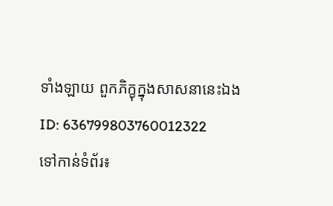ទាំងឡាយ ពួកភិក្ខុក្នុងសាសនានេះឯង
ID: 636799803760012322
ទៅកាន់ទំព័រ៖